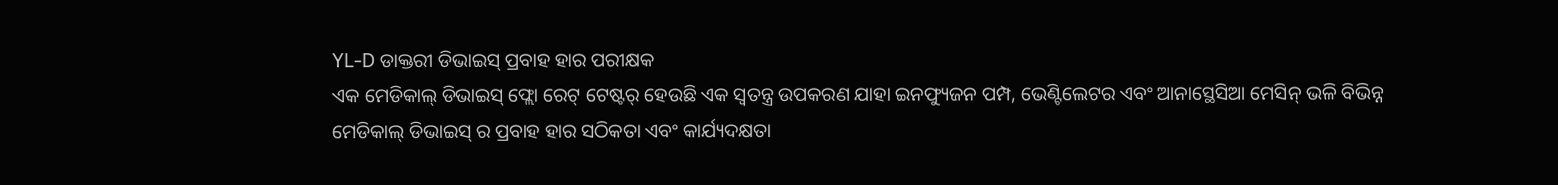YL-D ଡାକ୍ତରୀ ଡିଭାଇସ୍ ପ୍ରବାହ ହାର ପରୀକ୍ଷକ
ଏକ ମେଡିକାଲ୍ ଡିଭାଇସ୍ ଫ୍ଲୋ ରେଟ୍ ଟେଷ୍ଟର୍ ହେଉଛି ଏକ ସ୍ୱତନ୍ତ୍ର ଉପକରଣ ଯାହା ଇନଫ୍ୟୁଜନ ପମ୍ପ, ଭେଣ୍ଟିଲେଟର ଏବଂ ଆନାସ୍ଥେସିଆ ମେସିନ୍ ଭଳି ବିଭିନ୍ନ ମେଡିକାଲ୍ ଡିଭାଇସ୍ ର ପ୍ରବାହ ହାର ସଠିକତା ଏବଂ କାର୍ଯ୍ୟଦକ୍ଷତା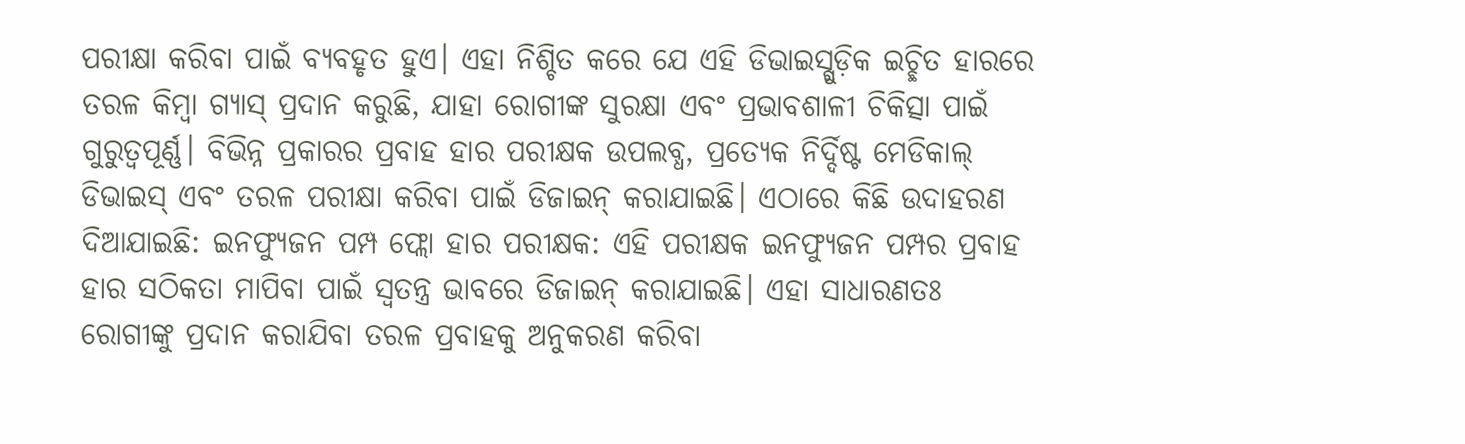ପରୀକ୍ଷା କରିବା ପାଇଁ ବ୍ୟବହୃତ ହୁଏ। ଏହା ନିଶ୍ଚିତ କରେ ଯେ ଏହି ଡିଭାଇସ୍ଗୁଡ଼ିକ ଇଚ୍ଛିତ ହାରରେ ତରଳ କିମ୍ବା ଗ୍ୟାସ୍ ପ୍ରଦାନ କରୁଛି, ଯାହା ରୋଗୀଙ୍କ ସୁରକ୍ଷା ଏବଂ ପ୍ରଭାବଶାଳୀ ଚିକିତ୍ସା ପାଇଁ ଗୁରୁତ୍ୱପୂର୍ଣ୍ଣ। ବିଭିନ୍ନ ପ୍ରକାରର ପ୍ରବାହ ହାର ପରୀକ୍ଷକ ଉପଲବ୍ଧ, ପ୍ରତ୍ୟେକ ନିର୍ଦ୍ଦିଷ୍ଟ ମେଡିକାଲ୍ ଡିଭାଇସ୍ ଏବଂ ତରଳ ପରୀକ୍ଷା କରିବା ପାଇଁ ଡିଜାଇନ୍ କରାଯାଇଛି। ଏଠାରେ କିଛି ଉଦାହରଣ ଦିଆଯାଇଛି: ଇନଫ୍ୟୁଜନ ପମ୍ପ ଫ୍ଲୋ ହାର ପରୀକ୍ଷକ: ଏହି ପରୀକ୍ଷକ ଇନଫ୍ୟୁଜନ ପମ୍ପର ପ୍ରବାହ ହାର ସଠିକତା ମାପିବା ପାଇଁ ସ୍ୱତନ୍ତ୍ର ଭାବରେ ଡିଜାଇନ୍ କରାଯାଇଛି। ଏହା ସାଧାରଣତଃ ରୋଗୀଙ୍କୁ ପ୍ରଦାନ କରାଯିବା ତରଳ ପ୍ରବାହକୁ ଅନୁକରଣ କରିବା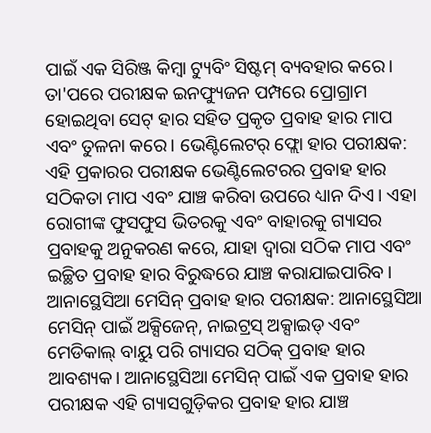ପାଇଁ ଏକ ସିରିଞ୍ଜ କିମ୍ବା ଟ୍ୟୁବିଂ ସିଷ୍ଟମ୍ ବ୍ୟବହାର କରେ। ତା'ପରେ ପରୀକ୍ଷକ ଇନଫ୍ୟୁଜନ ପମ୍ପରେ ପ୍ରୋଗ୍ରାମ ହୋଇଥିବା ସେଟ୍ ହାର ସହିତ ପ୍ରକୃତ ପ୍ରବାହ ହାର ମାପ ଏବଂ ତୁଳନା କରେ। ଭେଣ୍ଟିଲେଟର୍ ଫ୍ଲୋ ହାର ପରୀକ୍ଷକ: ଏହି ପ୍ରକାରର ପରୀକ୍ଷକ ଭେଣ୍ଟିଲେଟରର ପ୍ରବାହ ହାର ସଠିକତା ମାପ ଏବଂ ଯାଞ୍ଚ କରିବା ଉପରେ ଧ୍ୟାନ ଦିଏ। ଏହା ରୋଗୀଙ୍କ ଫୁସଫୁସ ଭିତରକୁ ଏବଂ ବାହାରକୁ ଗ୍ୟାସର ପ୍ରବାହକୁ ଅନୁକରଣ କରେ, ଯାହା ଦ୍ଵାରା ସଠିକ ମାପ ଏବଂ ଇଚ୍ଛିତ ପ୍ରବାହ ହାର ବିରୁଦ୍ଧରେ ଯାଞ୍ଚ କରାଯାଇପାରିବ। ଆନାସ୍ଥେସିଆ ମେସିନ୍ ପ୍ରବାହ ହାର ପରୀକ୍ଷକ: ଆନାସ୍ଥେସିଆ ମେସିନ୍ ପାଇଁ ଅକ୍ସିଜେନ୍, ନାଇଟ୍ରସ୍ ଅକ୍ସାଇଡ୍ ଏବଂ ମେଡିକାଲ୍ ବାୟୁ ପରି ଗ୍ୟାସର ସଠିକ୍ ପ୍ରବାହ ହାର ଆବଶ୍ୟକ। ଆନାସ୍ଥେସିଆ ମେସିନ୍ ପାଇଁ ଏକ ପ୍ରବାହ ହାର ପରୀକ୍ଷକ ଏହି ଗ୍ୟାସଗୁଡ଼ିକର ପ୍ରବାହ ହାର ଯାଞ୍ଚ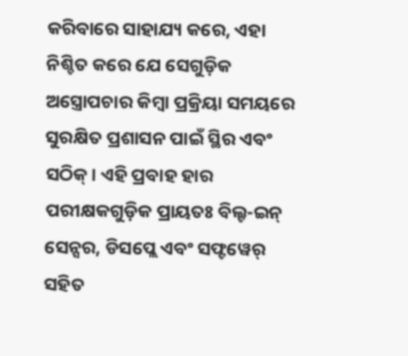କରିବାରେ ସାହାଯ୍ୟ କରେ, ଏହା ନିଶ୍ଚିତ କରେ ଯେ ସେଗୁଡ଼ିକ ଅସ୍ତ୍ରୋପଚାର କିମ୍ବା ପ୍ରକ୍ରିୟା ସମୟରେ ସୁରକ୍ଷିତ ପ୍ରଶାସନ ପାଇଁ ସ୍ଥିର ଏବଂ ସଠିକ୍। ଏହି ପ୍ରବାହ ହାର ପରୀକ୍ଷକଗୁଡ଼ିକ ପ୍ରାୟତଃ ବିଲ୍ଟ-ଇନ୍ ସେନ୍ସର, ଡିସପ୍ଲେ ଏବଂ ସଫ୍ଟୱେର୍ ସହିତ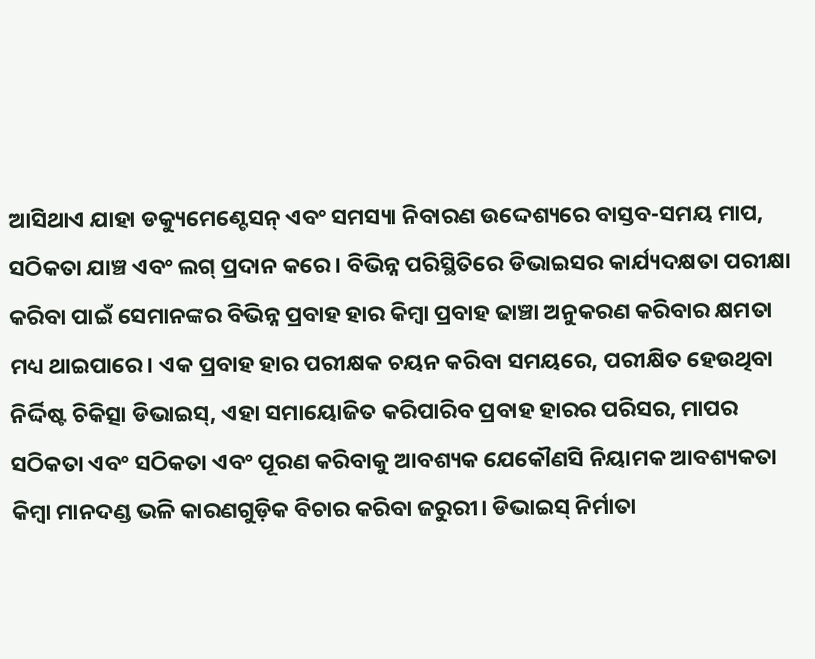ଆସିଥାଏ ଯାହା ଡକ୍ୟୁମେଣ୍ଟେସନ୍ ଏବଂ ସମସ୍ୟା ନିବାରଣ ଉଦ୍ଦେଶ୍ୟରେ ବାସ୍ତବ-ସମୟ ମାପ, ସଠିକତା ଯାଞ୍ଚ ଏବଂ ଲଗ୍ ପ୍ରଦାନ କରେ। ବିଭିନ୍ନ ପରିସ୍ଥିତିରେ ଡିଭାଇସର କାର୍ଯ୍ୟଦକ୍ଷତା ପରୀକ୍ଷା କରିବା ପାଇଁ ସେମାନଙ୍କର ବିଭିନ୍ନ ପ୍ରବାହ ହାର କିମ୍ବା ପ୍ରବାହ ଢାଞ୍ଚା ଅନୁକରଣ କରିବାର କ୍ଷମତା ମଧ୍ୟ ଥାଇପାରେ। ଏକ ପ୍ରବାହ ହାର ପରୀକ୍ଷକ ଚୟନ କରିବା ସମୟରେ, ପରୀକ୍ଷିତ ହେଉଥିବା ନିର୍ଦ୍ଦିଷ୍ଟ ଚିକିତ୍ସା ଡିଭାଇସ୍, ଏହା ସମାୟୋଜିତ କରିପାରିବ ପ୍ରବାହ ହାରର ପରିସର, ମାପର ସଠିକତା ଏବଂ ସଠିକତା ଏବଂ ପୂରଣ କରିବାକୁ ଆବଶ୍ୟକ ଯେକୌଣସି ନିୟାମକ ଆବଶ୍ୟକତା କିମ୍ବା ମାନଦଣ୍ଡ ଭଳି କାରଣଗୁଡ଼ିକ ବିଚାର କରିବା ଜରୁରୀ। ଡିଭାଇସ୍ ନିର୍ମାତା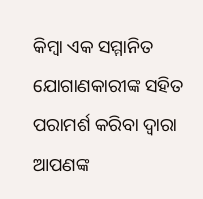କିମ୍ବା ଏକ ସମ୍ମାନିତ ଯୋଗାଣକାରୀଙ୍କ ସହିତ ପରାମର୍ଶ କରିବା ଦ୍ୱାରା ଆପଣଙ୍କ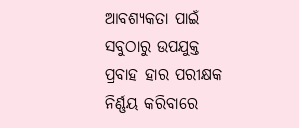ଆବଶ୍ୟକତା ପାଇଁ ସବୁଠାରୁ ଉପଯୁକ୍ତ ପ୍ରବାହ ହାର ପରୀକ୍ଷକ ନିର୍ଣ୍ଣୟ କରିବାରେ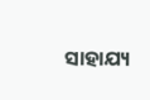ସାହାଯ୍ୟ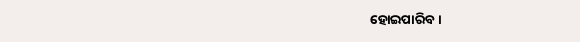ହୋଇପାରିବ।